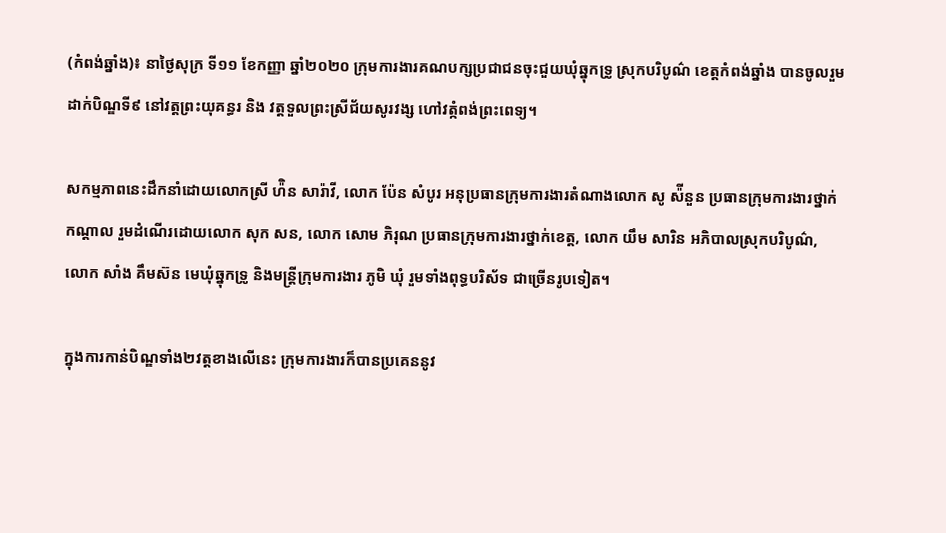(កំពង់ឆ្នាំង)៖ នាថ្ងៃសុក្រ ទី១១ ខែកញ្ញា ឆ្នាំ២០២០ ក្រុមការងារគណបក្សប្រជាជនចុះជួយឃុំឆ្នុកទ្រូ ស្រុកបរិបូណ៌ ខេត្តកំពង់ឆ្នាំង បានចូលរួមដាក់បិណ្ឌទី៩ នៅវត្តព្រះយុគន្ធរ និង វត្តទួលព្រះស្រីជ័យសូរវង្ស ហៅវត្កំពង់ព្រះពេទ្យ។

សកម្មភាពនេះដឹកនាំដោយលោកស្រី ហ៉ិន សារ៉ាវី, លោក ប៉ែន សំបូរ អនុប្រធានក្រុមការងារតំណាងលោក សូ ស៉ីនួន ប្រធានក្រុមការងារថ្នាក់កណ្តាល រួមដំណើរដោយលោក សុក សន, លោក សោម ភិរុណ ប្រធានក្រុមការងារថ្នាក់ខេត្ត, លោក យឹម សារិន អភិបាលស្រុកបរិបូណ៌, លោក សាំង គឹមស៊ន មេឃុំឆ្នុកទ្រូ និងមន្ត្រីក្រុមការងារ ភូមិ ឃុំ រួមទាំងពុទ្ធបរិស័ទ ជាច្រើនរូបទៀត។

ក្នុងការកាន់បិណ្ឌទាំង២វត្តខាងលើនេះ ក្រុមការងារក៏បានប្រគេននូវ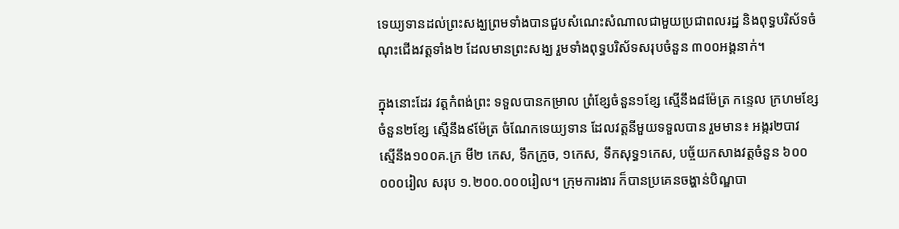ទេយ្យទានដល់ព្រះសង្ឃព្រមទាំងបានជួបសំណេះសំណាលជាមួយប្រជាពលរដ្ឋ និងពុទ្ធបរិស័ទចំណុះជើងវត្តទាំង២ ដែលមានព្រះសង្ឃ រួមទាំងពុទ្ធបរិស័ទសរុបចំនួន ៣០០អង្គនាក់។

ក្នុងនោះដែរ វត្តកំពង់ព្រះ ទទួលបានកម្រាល ព្រំខ្សែចំនួន១ខ្សែ ស្មើនឹង៨ម៉ែត្រ កន្ទេល ក្រហមខ្សែចំនួន២ខ្សែ ស្មើនឹង៩ម៉ែត្រ ចំណែកទេយ្យទាន ដែលវត្តនីមួយទទួលបាន រួមមាន៖ អង្ករ២បាវ ស្មើនឹង១០០គ.ក្រ មី២ កេស, ទឹកក្រូច, ១កេស, ទឹកសុទ្ធ១កេស, បច្ច័យកសាងវត្តចំនួន ៦០០ ០០០រៀល សរុប ១.២០០.០០០រៀល។ ក្រុមការងារ ក៏បានប្រគេនចង្ហាន់បិណ្ឌបា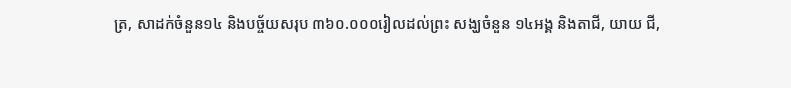ត្រ, សាដក់ចំនួន១៤ និងបច្ច័យសរុប ៣៦០.០០០រៀលដល់ព្រះ សង្ឃចំនួន ១៤អង្គ និងតាជី, យាយ ជី,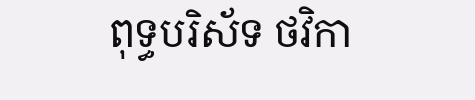ពុទ្ធបរិស័ទ ថវិកា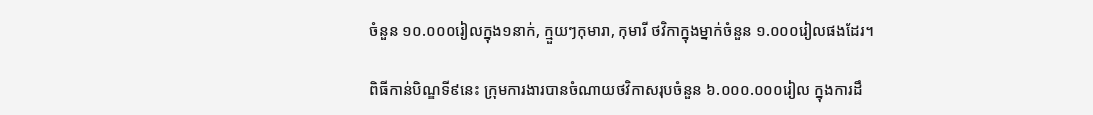ចំនួន ១០.០០០រៀលក្នុង១នាក់, ក្មួយៗកុមារា, កុមារី ថវិកាក្នុងម្នាក់ចំនួន ១.០០០រៀលផងដែរ។

ពិធីកាន់បិណ្ឌទី៩នេះ ក្រុមការងារបានចំណាយថវិកាសរុបចំនួន ៦.០០០.០០០រៀល ក្នុងការដឹ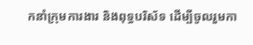កនាំក្រុមការងារ និងពុទ្ធបរិស័ទ ដើម្បីចូលរួមកា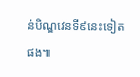ន់បិណ្ឌវេនទី៩នេះទៀតផង៕